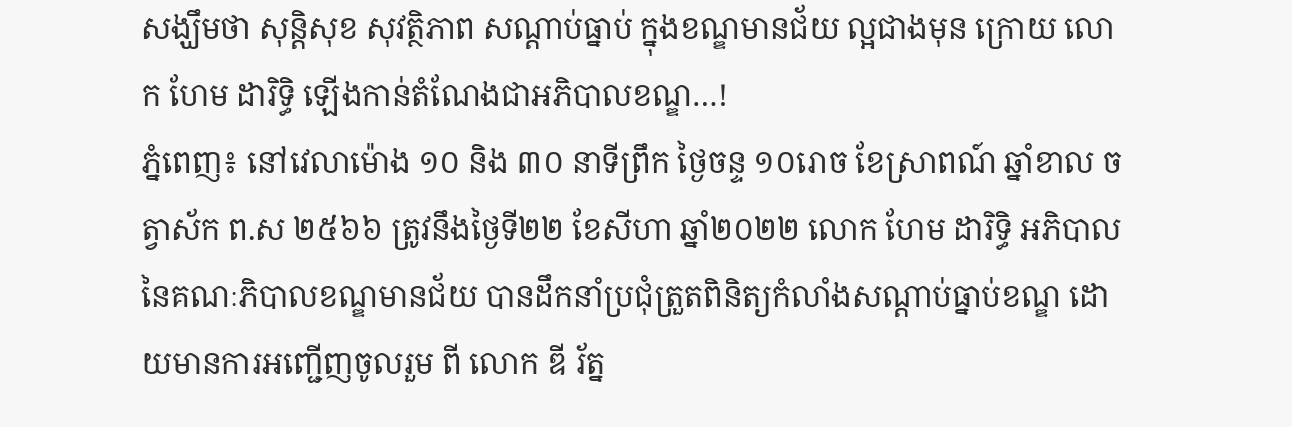សង្ឃឹមថា សុន្តិសុខ សុវត្ថិភាព សណ្តាប់ធ្នាប់ ក្នុងខណ្ឌមានជ័យ ល្អជាងមុន ក្រោយ លោក ហែម ដារិទ្ធិ ឡើងកាន់តំណែងជាអភិបាលខណ្ឌ…!
ភ្នំពេញ៖ នៅវេលាម៉ោង ១០ និង ៣០ នាទីព្រឹក ថ្ងៃចន្ទ ១០រោច ខែស្រាពណ៍ ឆ្នាំខាល ចត្វាស័ក ព.ស ២៥៦៦ ត្រូវនឹងថ្ងៃទី២២ ខែសីហា ឆ្នាំ២០២២ លោក ហែម ដារិទ្ធិ អភិបាល នៃគណៈភិបាលខណ្ឌមានជ័យ បានដឹកនាំប្រជុំត្រួតពិនិត្យកំលាំងសណ្តាប់ធ្នាប់ខណ្ឌ ដោយមានការអញ្ជើញចូលរួម ពី លោក ឌី រ័ត្ន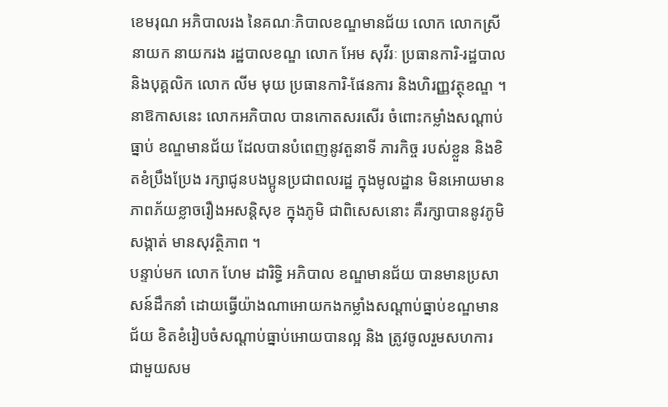ខេមរុណ អភិបាលរង នៃគណៈភិបាលខណ្ឌមានជ័យ លោក លោកស្រី នាយក នាយករង រដ្ឋបាលខណ្ឌ លោក អែម សុវីរៈ ប្រធានការិ-រដ្ឋបាល និងបុគ្គលិក លោក លីម មុយ ប្រធានការិ-ផែនការ និងហិរញ្ញវត្ថុខណ្ឌ ។
នាឱកាសនេះ លោកអភិបាល បានកោតសរសើរ ចំពោះកម្លាំងសណ្តាប់ធ្នាប់ ខណ្ឌមានជ័យ ដែលបានបំពេញនូវតួនាទី ភារកិច្ច របស់ខ្លួន និងខិតខំប្រឹងប្រែង រក្សាជូនបងប្អូនប្រជាពលរដ្ឋ ក្នុងមូលដ្ឋាន មិនអោយមានភាពភ័យខ្លាចរឿងអសន្តិសុខ ក្នុងភូមិ ជាពិសេសនោះ គឺរក្សាបាននូវភូមិ សង្កាត់ មានសុវត្ថិភាព ។
បន្ទាប់មក លោក ហែម ដារិទ្ធិ អភិបាល ខណ្ឌមានជ័យ បានមានប្រសាសន៍ដឹកនាំ ដោយធ្វើយ៉ាងណាអោយកងកម្លាំងសណ្តាប់ធ្នាប់ខណ្ឌមានជ័យ ខិតខំរៀបចំសណ្តាប់ធ្នាប់អោយបានល្អ និង ត្រូវចូលរួមសហការជាមួយសម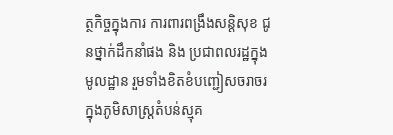ត្ថកិច្ចក្នុងការ ការពារពង្រឹងសន្តិសុខ ជូនថ្នាក់ដឹកនាំផង និង ប្រជាពលរដ្ឋក្នុងមូលដ្ឋាន រួមទាំងខិតខំបញ្ជៀសចរាចរ ក្នុងភូមិសាស្រ្តតំបន់ស្មុគ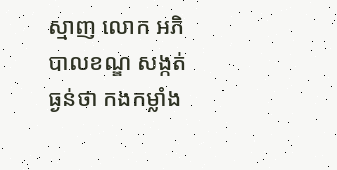ស្មាញ លោក អភិបាលខណ្ឌ សង្កត់ធ្ងន់ថា កងកម្លាំង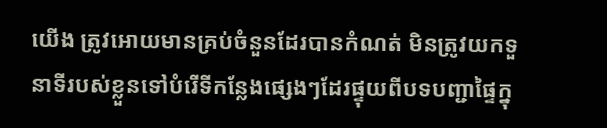យើង ត្រូវអោយមានគ្រប់ចំនួនដែរបានកំណត់ មិនត្រូវយកទួនាទីរបស់ខ្លួនទៅបំរើទីកន្លែងផ្សេងៗដែរផ្ទុយពីបទបញ្ជាផ្ទៃក្នុ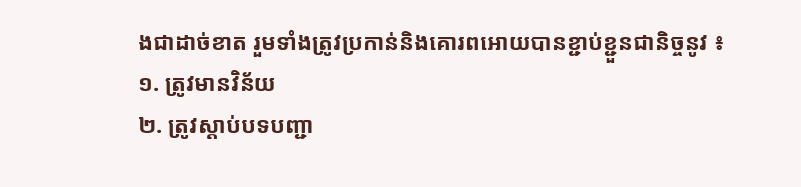ងជាដាច់ខាត រួមទាំងត្រូវប្រកាន់និងគោរពអោយបានខ្ជាប់ខ្ជួនជានិច្ចនូវ ៖
១. ត្រូវមានវិន័យ
២. ត្រូវស្តាប់បទបញ្ជា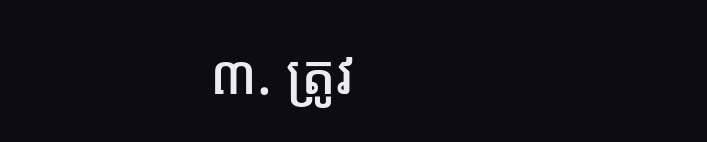៣. ត្រូវ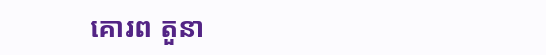គោរព តួនា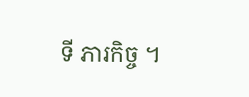ទី ភារកិច្ច ។